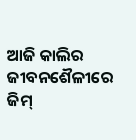ଆଜି କାଲିର ଜୀବନଶୈଳୀରେ ଜିମ୍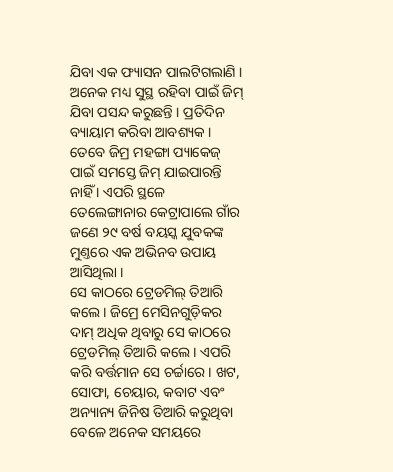ଯିବା ଏକ ଫ୍ୟାସନ ପାଲଟିଗଲାଣି । ଅନେକ ମଧ୍ୟ ସୁସ୍ଥ ରହିବା ପାଇଁ ଜିମ୍ ଯିବା ପସନ୍ଦ କରୁଛନ୍ତି । ପ୍ରତିଦିନ ବ୍ୟାୟାମ କରିବା ଆବଶ୍ୟକ । ତେବେ ଜିମ୍ର ମହଙ୍ଗା ପ୍ୟାକେଜ୍ ପାଇଁ ସମସ୍ତେ ଜିମ୍ ଯାଇପାରନ୍ତି ନାହିଁ । ଏପରି ସ୍ଥଳେ ତେଲେଙ୍ଗାନାର କେଟ୍ରାପାଲେ ଗାଁର ଜଣେ ୨୯ ବର୍ଷ ବୟସ୍କ ଯୁବକଙ୍କ ମୁଣ୍ତରେ ଏକ ଅଭିନବ ଉପାୟ ଆସିଥିଲା ।
ସେ କାଠରେ ଟ୍ରେଡମିଲ୍ ତିଆରି କଲେ । ଜିମ୍ରେ ମେସିନଗୁଡ଼ିକର ଦାମ୍ ଅଧିକ ଥିବାରୁ ସେ କାଠରେ ଟ୍ରେଡମିଲ୍ ତିଆରି କଲେ । ଏପରି କରି ବର୍ତ୍ତମାନ ସେ ଚର୍ଚ୍ଚାରେ । ଖଟ, ସୋଫା, ଚେୟାର, କବାଟ ଏବଂ ଅନ୍ୟାନ୍ୟ ଜିନିଷ ତିଆରି କରୁଥିବା ବେଳେ ଅନେକ ସମୟରେ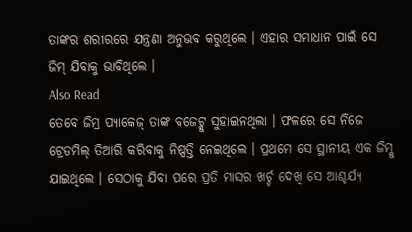ତାଙ୍କର ଶରୀରରେ ଯନ୍ତ୍ରଣା ଅନୁଭବ କରୁଥିଲେ । ଏହାର ସମାଧାନ ପାଇଁ ସେ ଜିମ୍ ଯିବାକୁ ଭାବିଥିଲେ ।
Also Read
ତେବେ ଜିମ୍ର ପ୍ୟାକେଜ୍ ତାଙ୍କ ବଜେଟ୍କୁ ସୁହାଇନଥିଲା । ଫଳରେ ସେ ନିଜେ ଟ୍ରେଡମିଲ୍ ତିଆରି କରିବାକୁ ନିଷ୍ପତ୍ତି ନେଇଥିଲେ । ପ୍ରଥମେ ସେ ସ୍ଥାନୀୟ ଏକ ଜିମ୍କୁ ଯାଇଥିଲେ । ସେଠାକୁ ଯିବା ପରେ ପ୍ରତି ମାସର ଖର୍ଚ୍ଚ ଦେଖି ସେ ଆଶ୍ଚର୍ଯ୍ୟ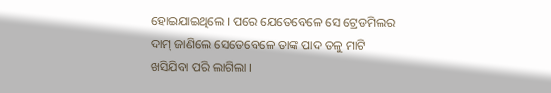ହୋଇଯାଇଥିଲେ । ପରେ ଯେତେବେଳେ ସେ ଟ୍ରେଡମିଲର ଦାମ୍ ଜାଣିଲେ ସେତେବେଳେ ତାଙ୍କ ପାଦ ତଳୁ ମାଟି ଖସିଯିବା ପରି ଲାଗିଲା ।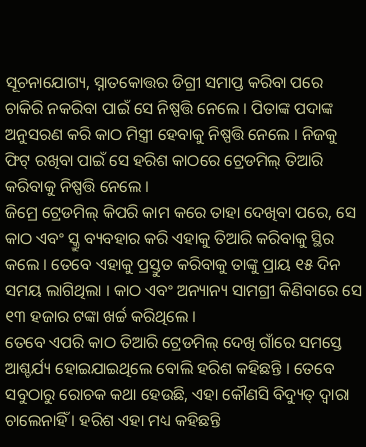ସୂଚନାଯୋଗ୍ୟ, ସ୍ନାତକୋତ୍ତର ଡିଗ୍ରୀ ସମାପ୍ତ କରିବା ପରେ ଚାକିରି ନକରିବା ପାଇଁ ସେ ନିଷ୍ପତ୍ତି ନେଲେ । ପିତାଙ୍କ ପଦାଙ୍କ ଅନୁସରଣ କରି କାଠ ମିସ୍ତ୍ରୀ ହେବାକୁ ନିଷ୍ପତ୍ତି ନେଲେ । ନିଜକୁ ଫିଟ୍ ରଖିବା ପାଇଁ ସେ ହରିଶ କାଠରେ ଟ୍ରେଡମିଲ୍ ତିଆରି କରିବାକୁ ନିଷ୍ପତ୍ତି ନେଲେ ।
ଜିମ୍ରେ ଟ୍ରେଡମିଲ୍ କିପରି କାମ କରେ ତାହା ଦେଖିବା ପରେ, ସେ କାଠ ଏବଂ ସ୍କ୍ରୁ ବ୍ୟବହାର କରି ଏହାକୁ ତିଆରି କରିବାକୁ ସ୍ଥିର କଲେ । ତେବେ ଏହାକୁ ପ୍ରସ୍ତୁତ କରିବାକୁ ତାଙ୍କୁ ପ୍ରାୟ ୧୫ ଦିନ ସମୟ ଲାଗିଥିଲା । କାଠ ଏବଂ ଅନ୍ୟାନ୍ୟ ସାମଗ୍ରୀ କିଣିବାରେ ସେ ୧୩ ହଜାର ଟଙ୍କା ଖର୍ଚ୍ଚ କରିଥିଲେ ।
ତେବେ ଏପରି କାଠ ତିଆରି ଟ୍ରେଡମିଲ୍ ଦେଖି ଗାଁରେ ସମସ୍ତେ ଆଶ୍ଚର୍ଯ୍ୟ ହୋଇଯାଇଥିଲେ ବୋଲି ହରିଶ କହିଛନ୍ତି । ତେବେ ସବୁଠାରୁ ରୋଚକ କଥା ହେଉଛି, ଏହା କୌଣସି ବିଦ୍ୟୁତ୍ ଦ୍ୱାରା ଚାଲେନାହିଁ । ହରିଶ ଏହା ମଧ୍ୟ କହିଛନ୍ତି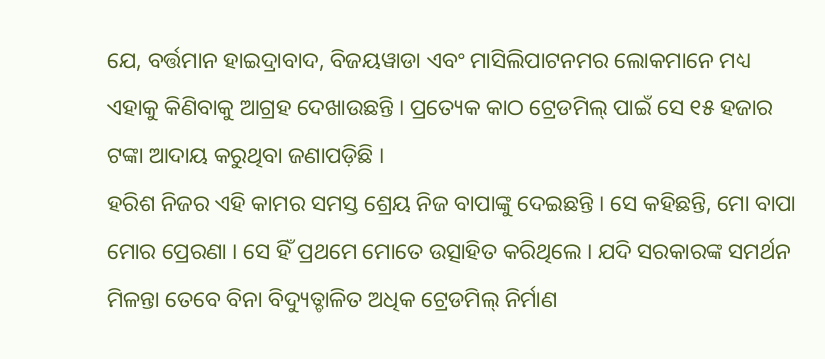ଯେ, ବର୍ତ୍ତମାନ ହାଇଦ୍ରାବାଦ, ବିଜୟୱାଡା ଏବଂ ମାସିଲିପାଟନମର ଲୋକମାନେ ମଧ୍ୟ ଏହାକୁ କିଣିବାକୁ ଆଗ୍ରହ ଦେଖାଉଛନ୍ତି । ପ୍ରତ୍ୟେକ କାଠ ଟ୍ରେଡମିଲ୍ ପାଇଁ ସେ ୧୫ ହଜାର ଟଙ୍କା ଆଦାୟ କରୁଥିବା ଜଣାପଡ଼ିଛି ।
ହରିଶ ନିଜର ଏହି କାମର ସମସ୍ତ ଶ୍ରେୟ ନିଜ ବାପାଙ୍କୁ ଦେଇଛନ୍ତି । ସେ କହିଛନ୍ତି, ମୋ ବାପା ମୋର ପ୍ରେରଣା । ସେ ହିଁ ପ୍ରଥମେ ମୋତେ ଉତ୍ସାହିତ କରିଥିଲେ । ଯଦି ସରକାରଙ୍କ ସମର୍ଥନ ମିଳନ୍ତା ତେବେ ବିନା ବିଦ୍ୟୁତ୍ଚାଳିତ ଅଧିକ ଟ୍ରେଡମିଲ୍ ନିର୍ମାଣ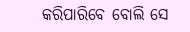କରିପାରିବେ ବୋଲି ସେ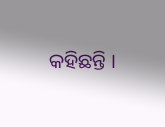କହିଛନ୍ତି ।